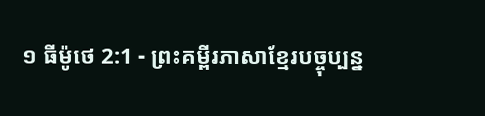១ ធីម៉ូថេ 2:1 - ព្រះគម្ពីរភាសាខ្មែរបច្ចុប្បន្ន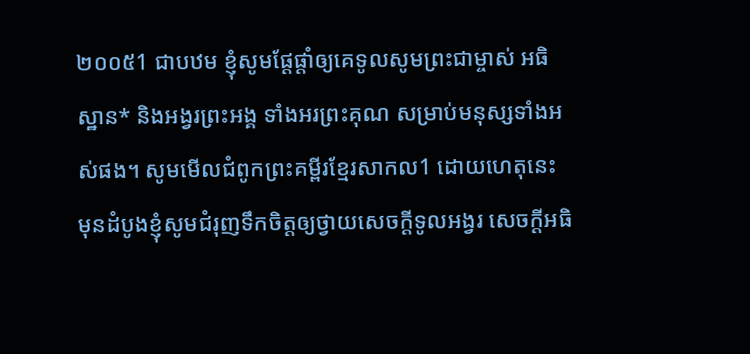២០០៥1 ជាបឋម ខ្ញុំសូមផ្ដែផ្ដាំឲ្យគេទូលសូមព្រះជាម្ចាស់ អធិស្ឋាន* និងអង្វរព្រះអង្គ ទាំងអរព្រះគុណ សម្រាប់មនុស្សទាំងអស់ផង។ សូមមើលជំពូកព្រះគម្ពីរខ្មែរសាកល1 ដោយហេតុនេះ មុនដំបូងខ្ញុំសូមជំរុញទឹកចិត្តឲ្យថ្វាយសេចក្ដីទូលអង្វរ សេចក្ដីអធិ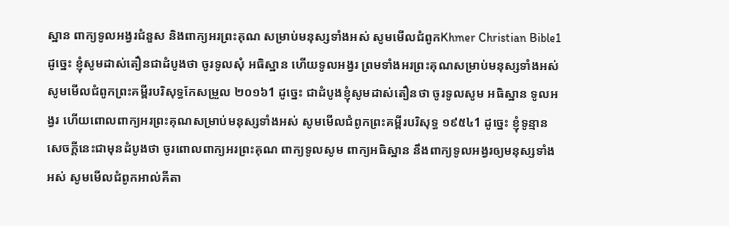ស្ឋាន ពាក្យទូលអង្វរជំនួស និងពាក្យអរព្រះគុណ សម្រាប់មនុស្សទាំងអស់ សូមមើលជំពូកKhmer Christian Bible1 ដូច្នេះ ខ្ញុំសូមដាស់តឿនជាដំបូងថា ចូរទូលសុំ អធិស្ឋាន ហើយទូលអង្វរ ព្រមទាំងអរព្រះគុណសម្រាប់មនុស្សទាំងអស់ សូមមើលជំពូកព្រះគម្ពីរបរិសុទ្ធកែសម្រួល ២០១៦1 ដូច្នេះ ជាដំបូងខ្ញុំសូមដាស់តឿនថា ចូរទូលសូម អធិស្ឋាន ទូលអង្វរ ហើយពោលពាក្យអរព្រះគុណសម្រាប់មនុស្សទាំងអស់ សូមមើលជំពូកព្រះគម្ពីរបរិសុទ្ធ ១៩៥៤1 ដូច្នេះ ខ្ញុំទូន្មានសេចក្ដីនេះជាមុនដំបូងថា ចូរពោលពាក្យអរព្រះគុណ ពាក្យទូលសូម ពាក្យអធិស្ឋាន នឹងពាក្យទូលអង្វរឲ្យមនុស្សទាំងអស់ សូមមើលជំពូកអាល់គីតា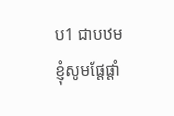ប1 ជាបឋម ខ្ញុំសូមផ្ដែផ្ដាំ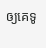ឲ្យគេទូ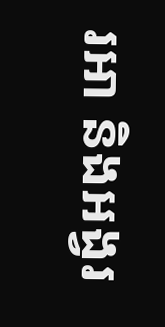រអា និងអង្វរ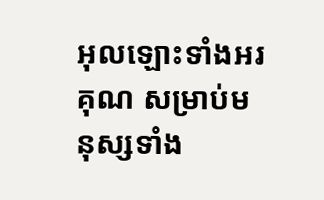អុលឡោះទាំងអរគុណ សម្រាប់មនុស្សទាំង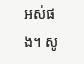អស់ផង។ សូ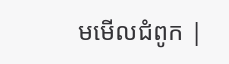មមើលជំពូក |